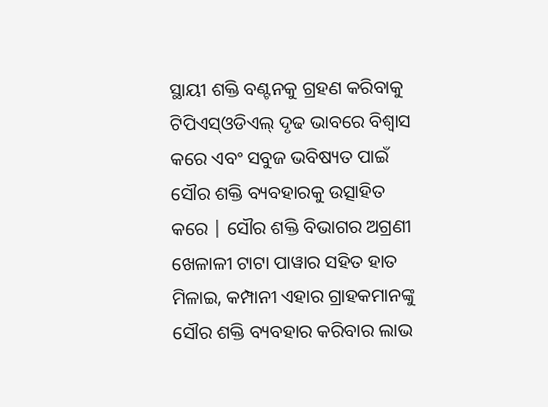ସ୍ଥାୟୀ ଶକ୍ତି ବଣ୍ଟନକୁ ଗ୍ରହଣ କରିବାକୁ ଟିପିଏସ୍ଓଡିଏଲ୍ ଦୃଢ ଭାବରେ ବିଶ୍ୱାସ କରେ ଏବଂ ସବୁଜ ଭବିଷ୍ୟତ ପାଇଁ ସୌର ଶକ୍ତି ବ୍ୟବହାରକୁ ଉତ୍ସାହିତ କରେ | ସୌର ଶକ୍ତି ବିଭାଗର ଅଗ୍ରଣୀ ଖେଳାଳୀ ଟାଟା ପାୱାର ସହିତ ହାତ ମିଳାଇ, କମ୍ପାନୀ ଏହାର ଗ୍ରାହକମାନଙ୍କୁ ସୌର ଶକ୍ତି ବ୍ୟବହାର କରିବାର ଲାଭ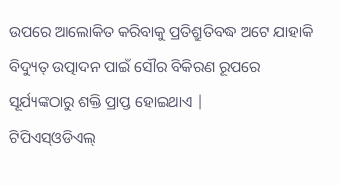ଉପରେ ଆଲୋକିତ କରିବାକୁ ପ୍ରତିଶ୍ରୁତିବଦ୍ଧ ଅଟେ ଯାହାକି ବିଦ୍ୟୁତ୍ ଉତ୍ପାଦନ ପାଇଁ ସୌର ବିକିରଣ ରୂପରେ ସୂର୍ଯ୍ୟଙ୍କଠାରୁ ଶକ୍ତି ପ୍ରାପ୍ତ ହୋଇଥାଏ |
ଟିପିଏସ୍ଓଡିଏଲ୍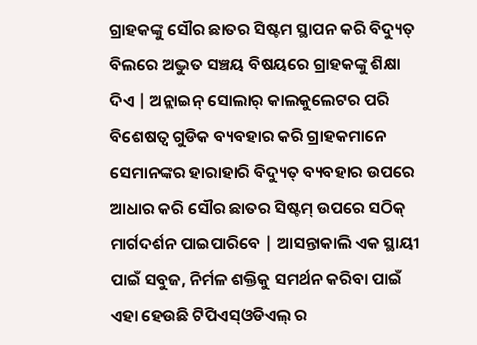ଗ୍ରାହକଙ୍କୁ ସୌର ଛାତର ସିଷ୍ଟମ ସ୍ଥାପନ କରି ବିଦ୍ୟୁତ୍ ବିଲରେ ଅଦ୍ଭୁତ ସଞ୍ଚୟ ବିଷୟରେ ଗ୍ରାହକଙ୍କୁ ଶିକ୍ଷା ଦିଏ | ଅନ୍ଲାଇନ୍ ସୋଲାର୍ କାଲକୁଲେଟର ପରି ବିଶେଷତ୍ୱ ଗୁଡିକ ବ୍ୟବହାର କରି ଗ୍ରାହକମାନେ ସେମାନଙ୍କର ହାରାହାରି ବିଦ୍ୟୁତ୍ ବ୍ୟବହାର ଉପରେ ଆଧାର କରି ସୌର ଛାତର ସିଷ୍ଟମ୍ ଉପରେ ସଠିକ୍ ମାର୍ଗଦର୍ଶନ ପାଇପାରିବେ | ଆସନ୍ତାକାଲି ଏକ ସ୍ଥାୟୀ ପାଇଁ ସବୁଜ, ନିର୍ମଳ ଶକ୍ତିକୁ ସମର୍ଥନ କରିବା ପାଇଁ ଏହା ହେଉଛି ଟିପିଏସ୍ଓଡିଏଲ୍ ର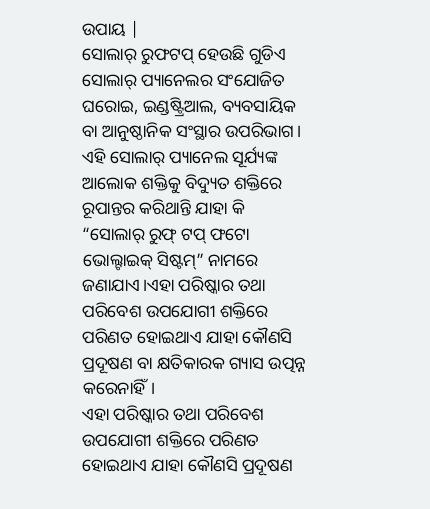ଉପାୟ |
ସୋଲାର୍ ରୁଫଟପ୍ ହେଉଛି ଗୁଡିଏ ସୋଲାର୍ ପ୍ୟାନେଲର ସଂଯୋଜିତ ଘରୋଇ, ଇଣ୍ଡଷ୍ଟ୍ରିଆଲ, ବ୍ୟବସାୟିକ ବା ଆନୁଷ୍ଠାନିକ ସଂସ୍ଥାର ଉପରିଭାଗ। ଏହି ସୋଲାର୍ ପ୍ୟାନେଲ ସୂର୍ଯ୍ୟଙ୍କ ଆଲୋକ ଶକ୍ତିକୁ ବିଦ୍ୟୁତ ଶକ୍ତିରେ ରୂପାନ୍ତର କରିଥାନ୍ତି ଯାହା କି “ସୋଲାର୍ ରୁଫ୍ ଟପ୍ ଫଟୋ ଭୋଲ୍ଟାଇକ୍ ସିଷ୍ଟମ୍” ନାମରେ ଜଣାଯାଏ।ଏହା ପରିଷ୍କାର ତଥା ପରିବେଶ ଉପଯୋଗୀ ଶକ୍ତିରେ ପରିଣତ ହୋଇଥାଏ ଯାହା କୌଣସି ପ୍ରଦୂଷଣ ବା କ୍ଷତିକାରକ ଗ୍ୟାସ ଉତ୍ପନ୍ନ କରେନାହିଁ।
ଏହା ପରିଷ୍କାର ତଥା ପରିବେଶ ଉପଯୋଗୀ ଶକ୍ତିରେ ପରିଣତ ହୋଇଥାଏ ଯାହା କୌଣସି ପ୍ରଦୂଷଣ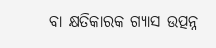ବା କ୍ଷତିକାରକ ଗ୍ୟାସ ଉତ୍ପନ୍ନ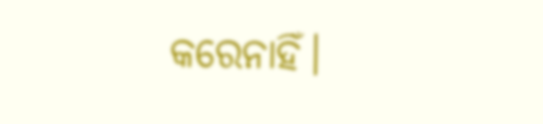କରେନାହିଁ।